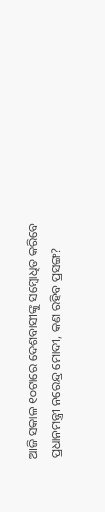ଆଜି ସକାଳ ୧୦ଟାରେ ଦେଶବାସୀଙ୍କୁ ସମ୍ବୋଧିତ କରିବେ ପ୍ରଧାନମନ୍ତ୍ରୀ ନରେନ୍ଦ୍ର ମୋଦୀ, କଣ ରହିବ ପ୍ରସଙ୍ଗ?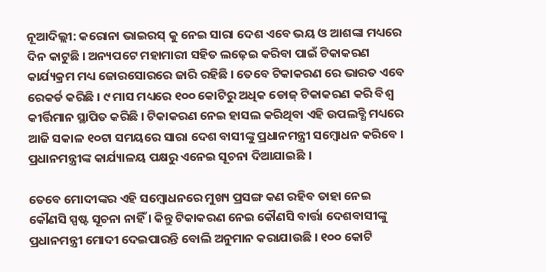ନୂଆଦିଲ୍ଲୀ: କରୋନା ଭାଇରସ୍ କୁ ନେଇ ସାରା ଦେଶ ଏବେ ଭୟ ଓ ଆଶଙ୍କା ମଧ୍ୟରେ ଦିନ କାଟୁଛି । ଅନ୍ୟପଟେ ମହାମାରୀ ସହିତ ଲଢ଼େଇ କରିବା ପାଇଁ ଟିକାକରଣ କାର୍ଯ୍ୟକ୍ରମ ମଧ୍ୟ ଜୋରସୋରରେ ଜାରି ରହିଛି । ତେବେ ଟିକାକରଣ ରେ ଭାରତ ଏବେ ରେକର୍ଡ କରିଛି । ୯ ମାସ ମଧ୍ୟରେ ୧୦୦ କୋଟିରୁ ଅଧିକ ଡୋଜ୍ ଟିକାକରଣ କରି ବିଶ୍ୱ କୀର୍ତ୍ତିମାନ ସ୍ଥାପିତ କରିଛି । ଟିକାକରଣ ନେଇ ହାସଲ କରିଥିବା ଏହି ଉପଲବ୍ଧି ମଧ୍ୟରେ ଆଜି ସକାଳ ୧୦ଟା ସମୟରେ ସାରା ଦେଶ ବାସୀଙ୍କୁ ପ୍ରଧାନମନ୍ତ୍ରୀ ସମ୍ବୋଧନ କରିବେ । ପ୍ରଧାନମନ୍ତ୍ରୀଙ୍କ କାର୍ଯ୍ୟାଳୟ ପକ୍ଷରୁ ଏନେଇ ସୂଚନା ଦିଆଯାଇଛି ।

ତେବେ ମୋଦୀଙ୍କର ଏହି ସମ୍ବୋଧନରେ ମୁଖ୍ୟ ପ୍ରସଙ୍ଗ କଣ ରହିବ ତାହା ନେଇ କୌଣସି ସ୍ପଷ୍ଟ ସୂଚନା ନାହିଁ । କିନ୍ତୁ ଟିକାକରଣ ନେଇ କୌଣସି ବାର୍ତ୍ତା ଦେଶବାସୀଙ୍କୁ ପ୍ରଧାନମନ୍ତ୍ରୀ ମୋଦୀ ଦେଇପାରନ୍ତି ବୋଲି ଅନୁମାନ କରାଯାଉଛି । ୧୦୦ କୋଟି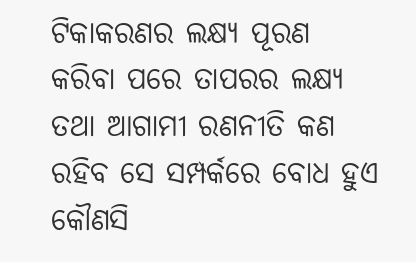ଟିକାକରଣର ଲକ୍ଷ୍ୟ ପୂରଣ କରିବା ପରେ ତାପରର ଲକ୍ଷ୍ୟ ତଥା ଆଗାମୀ ରଣନୀତି କଣ ରହିବ ସେ ସମ୍ପର୍କରେ ବୋଧ ହୁଏ କୌଣସି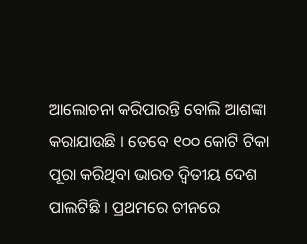ଆଲୋଚନା କରିପାରନ୍ତି ବୋଲି ଆଶଙ୍କା କରାଯାଉଛି । ତେବେ ୧୦୦ କୋଟି ଟିକା ପୂରା କରିଥିବା ଭାରତ ଦ୍ୱିତୀୟ ଦେଶ ପାଲଟିଛି । ପ୍ରଥମରେ ଚୀନରେ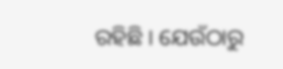ରହିଛି । ଯେଉଁଠାରୁ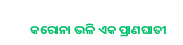କରୋନା ଭଳି ଏକ ପ୍ରାଣଘାତୀ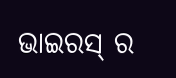ଭାଇରସ୍ ର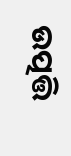ଉତ୍ପତ୍ତି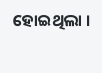ହୋଇଥିଲା ।